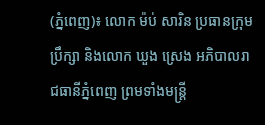(ភ្នំពេញ)៖ លោក ម៉ប់ សារិន ប្រធានក្រុមប្រឹក្សា និងលោក ឃួង ស្រេង អភិបាលរាជធានីភ្នំពេញ ព្រមទាំងមន្រ្តី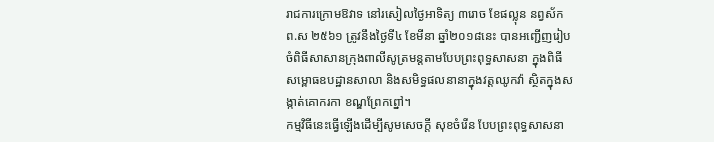រាជការក្រោមឱវាទ នៅរសៀលថ្ងៃអាទិត្យ ៣រោច ខែផល្លុន នព្វស័ក ព.ស ២៥៦១ ត្រូវនឹងថ្ងៃទី៤ ខែមីនា ឆ្នាំ២០១៨នេះ បានអញ្ជើញរៀបចំពិធីសាសានក្រុងពាលីសូត្រមន្តតាមបែបព្រះពុទ្ធសាសនា ក្នុងពិធីសម្ពោធឧបដ្ឋានសាលា និងសមិទ្ធផលនានាក្នុងវត្តឈូកវ៉ា ស្ថិតក្នុងសង្កាត់គោករកា ខណ្ឌព្រែកព្នៅ។
កម្មវិធីនេះធ្វើឡើងដើម្បីសូមសេចក្តី សុខចំរើន បែបព្រះពុទ្ធសាសនា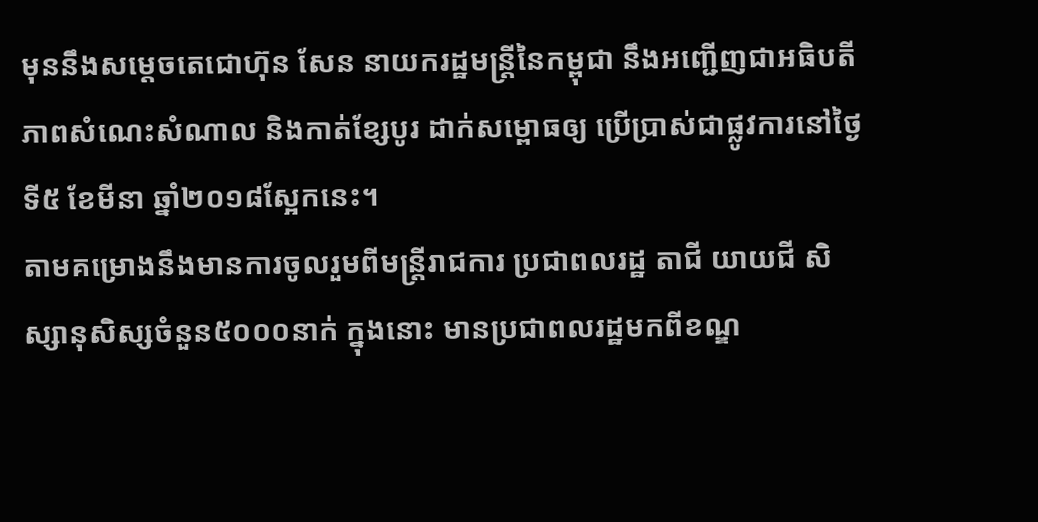មុននឹងសម្តេចតេជោហ៊ុន សែន នាយករដ្ឋមន្ត្រីនៃកម្ពុជា នឹងអញ្ជើញជាអធិបតីភាពសំណេះសំណាល និងកាត់ខ្សែបូរ ដាក់សម្ពោធឲ្យ ប្រើប្រាស់ជាផ្លូវការនៅថ្ងៃទី៥ ខែមីនា ឆ្នាំ២០១៨ស្អែកនេះ។
តាមគម្រោងនឹងមានការចូលរួមពីមន្ត្រីរាជការ ប្រជាពលរដ្ឋ តាជី យាយជី សិស្សានុសិស្សចំនួន៥០០០នាក់ ក្នុងនោះ មានប្រជាពលរដ្ឋមកពីខណ្ឌ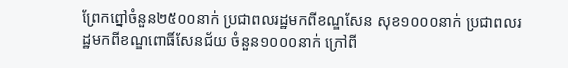ព្រែកព្នៅចំនួន២៥០០នាក់ ប្រជាពលរដ្ឋមកពីខណ្ឌសែន សុខ១០០០នាក់ ប្រជាពលរដ្ឋមកពីខណ្ឌពោធិ៍សែនជ័យ ចំនួន១០០០នាក់ ក្រៅពី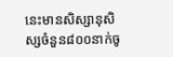នេះមានសិស្សានុសិស្សចំនួន៨០០នាក់ចូ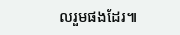លរួមផងដែរ៕